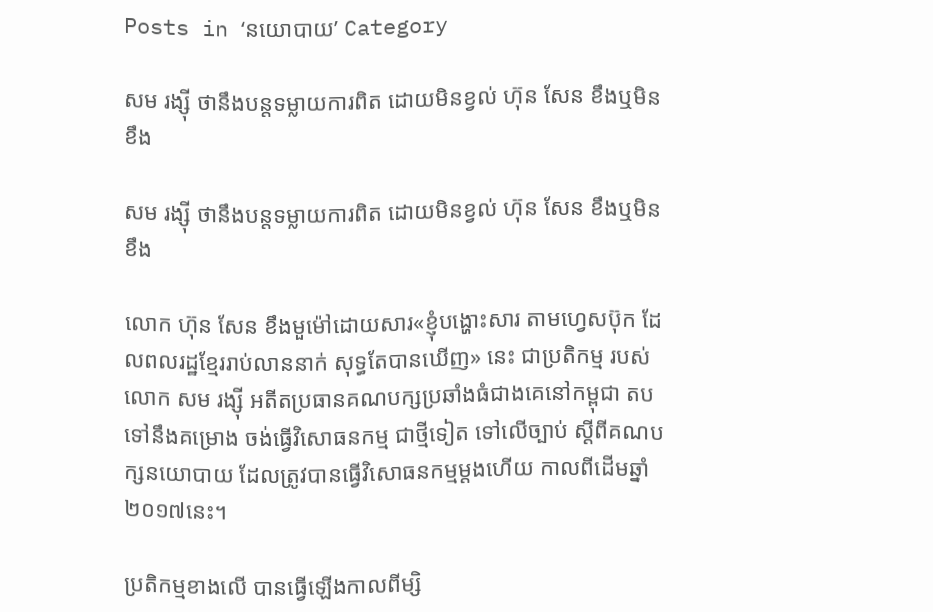Posts in ‘នយោបាយ’ Category

សម រង្ស៊ី ថានឹងបន្តទម្លាយការពិត ដោយមិនខ្វល់ ហ៊ុន សែន ខឹងឬមិនខឹង

សម រង្ស៊ី ថានឹងបន្តទម្លាយការពិត ដោយមិនខ្វល់ ហ៊ុន សែន ខឹងឬមិនខឹង

លោក ហ៊ុន សែន ខឹងមួម៉ៅដោយសារ«ខ្ញុំបង្ហោះសារ តាមហ្វេសប៊ុក ដែលពលរដ្ឋខ្មែររាប់លាននាក់ សុទ្ធតែបានឃើញ» នេះ ជាប្រតិកម្ម របស់លោក សម រង្ស៊ី អតីតប្រធានគណបក្សប្រឆាំងធំជាងគេនៅកម្ពុជា តបទៅនឹងគម្រោង ចង់ធ្វើវិសោធនកម្ម ជាថ្មីទៀត ទៅលើច្បាប់ ស្ដីពីគណបក្សនយោបាយ ដែលត្រូវបានធ្វើវិសោធនកម្មម្ដងហើយ កាលពីដើមឆ្នាំ២០១៧នេះ។

ប្រតិកម្មខាងលើ បានធ្វើឡើងកាលពីម្សិ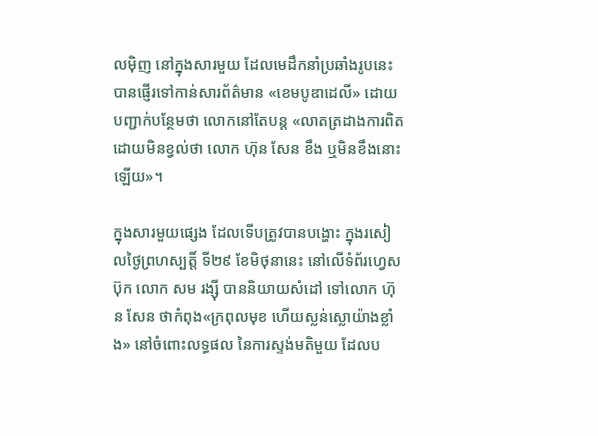លម៉ិញ នៅក្នុងសារមួយ ដែលមេដឹកនាំប្រឆាំងរូបនេះ បានផ្ញើរទៅកាន់សារព័ត៌មាន «ខេមបូឌាដេលី» ដោយបញ្ជាក់បន្ថែមថា លោកនៅតែបន្ត «លាតត្រដាងការពិត ដោយមិនខ្វល់ថា លោក ហ៊ុន សែន ខឹង ឬមិនខឹងនោះឡើយ»។

ក្នុងសារមួយផ្សេង ដែលទើបត្រូវបានបង្ហោះ ក្នុងរសៀលថ្ងៃព្រហស្បត្តិ៍ ទី២៩ ខែមិថុនានេះ នៅលើទំព័រហ្វេសប៊ុក លោក សម រង្ស៊ី បាននិយាយសំដៅ ទៅលោក ហ៊ុន សែន ថាកំពុង«ក្រពុលមុខ ហើយស្លន់ស្លោយ៉ាងខ្លាំង» នៅចំពោះលទ្ធផល នៃការស្ទង់មតិមួយ ដែលប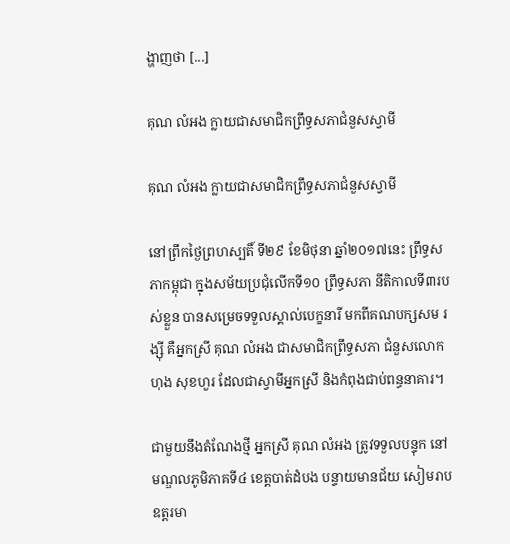ង្ហាញថា [...]

គុណ លំអង ក្លាយជាសមាជិកព្រឹទ្ធសភាជំនួសស្វាមី

គុណ លំអង ក្លាយជាសមាជិកព្រឹទ្ធសភាជំនួសស្វាមី

នៅព្រឹកថ្ងៃព្រហស្បតិ៍ ទី២៩ ខែមិថុនា ឆ្នាំ២០១៧នេះ ព្រឹទ្ធសភាកម្ពុជា ក្នុងសម័យប្រជុំលើកទី១០ ព្រឹទ្ធសភា នីតិកាលទី៣របស់ខ្លួន បានសម្រេចទទួលស្គាល់បេក្ខនារី មកពីគណបក្សសម រង្ស៊ី គឺអ្នកស្រី គុណ លំអង ជាសមាជិកព្រឹទ្ធសភា ជំនួសលោក ហុង សុខហួរ ដែលជាស្វាមីអ្នកស្រី និងកំពុងជាប់ពន្ធនាគារ។

ជាមួយនឹងតំណែងថ្មី អ្នកស្រី គុណ លំអង ត្រូវទទួលបន្ទុក នៅមណ្ឌលភូមិភាគទី៤ ខេត្តបាត់ដំបង បន្ទាយមានជ័យ សៀមរាប ឧត្ដរមា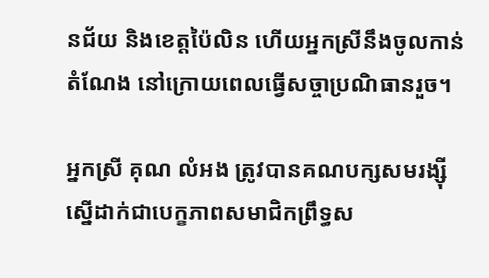នជ័យ និងខេត្តប៉ៃលិន ហើយអ្នកស្រីនឹងចូលកាន់តំណែង នៅក្រោយពេលធ្វើសច្ចាប្រណិធានរួច។

អ្នកស្រី គុណ លំអង ត្រូវបានគណបក្សសមរង្ស៊ី ស្នើដាក់ជាបេក្ខភាពសមាជិកព្រឹទ្ធស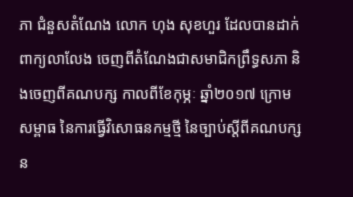ភា ជំនួសតំណែង លោក ហុង សុខហួរ ដែលបានដាក់ពាក្យលាលែង ចេញពីតំណែងជាសមាជិកព្រឹទ្ធសភា និងចេញពីគណបក្ស កាលពីខែកុម្ភៈ ឆ្នាំ២០១៧ ក្រោមសម្ពាធ នៃការធ្វើវិសោធនកម្មថ្មី នៃច្បាប់ស្ដីពីគណបក្សន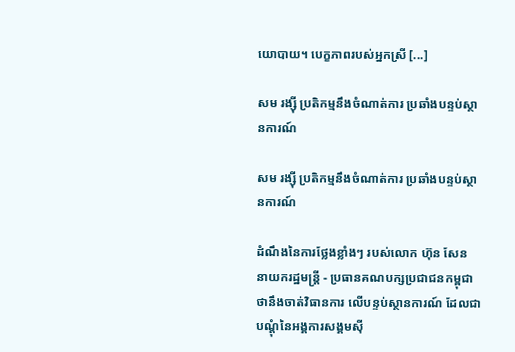យោបាយ។ បេក្ខភាពរបស់អ្នកស្រី [...]

សម រង្ស៊ី ប្រតិកម្មនឹងចំណាត់ការ ប្រឆាំងបន្ទប់ស្ថានការណ៍

សម រង្ស៊ី ប្រតិកម្មនឹងចំណាត់ការ ប្រឆាំងបន្ទប់ស្ថានការណ៍

ដំណឹងនៃការថ្លែងខ្លាំងៗ របស់លោក ហ៊ុន សែន នាយករដ្ឋមន្ត្រី - ប្រធានគណបក្សប្រជាជនកម្ពុជា ថានឹងចាត់វិធានការ លើបន្ទប់ស្ថានការណ៍ ដែលជាបណ្ដុំនៃអង្គការសង្គមស៊ី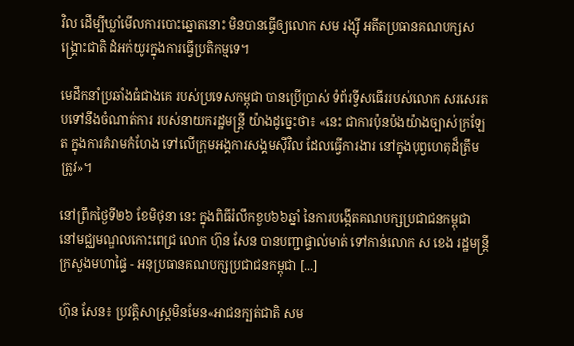វិល ដើម្បីឃ្លាំមើលការបោះឆ្នោតនោះ មិនបានធ្វើឲ្យលោក សម រង្ស៊ី អតីតប្រធានគណបក្សសង្គ្រោះជាតិ ដំអក់យូរក្នុងការធ្វើប្រតិកម្មទេ។

មេដឹកនាំប្រឆាំងធំជាងគេ របស់ប្រទេសកម្ពុជា បានប្រើប្រាស់ ទំព័រទ្វីសធើររបស់លោក សរសេរតបទៅនឹងចំណាត់ការ របស់នាយករដ្ឋមន្ត្រី យ៉ាងដូច្នេះថា៖ «នេះ ជាការប៉ុនប៉ងយ៉ាងច្បាស់ក្រឡែត ក្នុងការគំរាមកំហែង ទៅលើក្រុមអង្គការសង្គមស៊ីវិល ដែលធ្វើការងារ នៅក្នុងបុព្វហេតុដ៏ត្រឹមត្រូវ»។

នៅព្រឹកថ្ងៃទី២៦ ខែមិថុនា នេះ ក្នុងពិធីរំលឹកខួប៦៦ឆ្នាំ នៃការបង្កើតគណបក្សប្រជាជនកម្ពុជា នៅមជ្ឈមណ្ឌលកោះពេជ្រ លោក ហ៊ុន សែន បានបញ្ជាផ្ទាល់មាត់ ទៅកាន់លោក ស ខេង រដ្ឋមន្រ្តីក្រសួងមហាផ្ទៃ - អនុប្រធានគណបក្សប្រជាជនកម្ពុជា [...]

ហ៊ុន សែន៖ ប្រវត្តិសាស្ត្រមិនមែន«អាជនក្បត់ជាតិ សម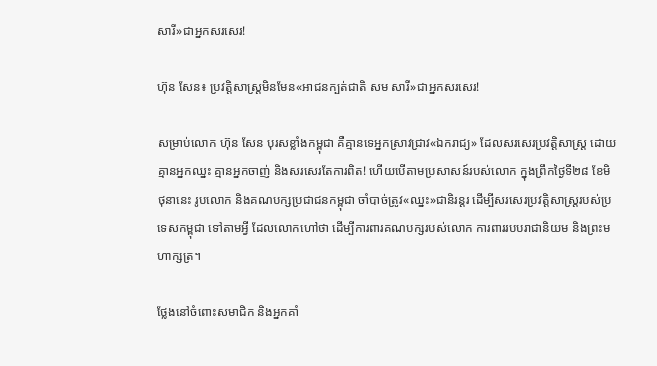សារី»ជាអ្នកសរសេរ!

ហ៊ុន សែន៖ ប្រវត្តិសាស្ត្រមិនមែន«អាជនក្បត់ជាតិ សម សារី»ជាអ្នកសរសេរ!

សម្រាប់លោក ហ៊ុន សែន បុរសខ្លាំងកម្ពុជា គឺគ្មានទេអ្នកស្រាវជ្រាវ«ឯករាជ្យ» ដែលសរសេរប្រវត្តិសាស្ត្រ ដោយគ្មានអ្នកឈ្នះ គ្មានអ្នកចាញ់ និងសរសេរតែការពិត! ហើយបើតាមប្រសាសន៍របស់លោក ក្នុងព្រឹកថ្ងៃទី២៨ ខែមិថុនានេះ រូបលោក និងគណបក្សប្រជាជនកម្ពុជា ចាំបាច់ត្រូវ«ឈ្នះ»ជានិរន្តរ ដើម្បីសរសេរប្រវត្តិសាស្ត្ររបស់ប្រទេសកម្ពុជា ទៅតាមអ្វី ដែលលោកហៅថា ដើម្បីការពារគណបក្សរបស់លោក ការពាររបបរាជានិយម និងព្រះមហាក្សត្រ។

ថ្លែងនៅចំពោះសមាជិក និងអ្នកគាំ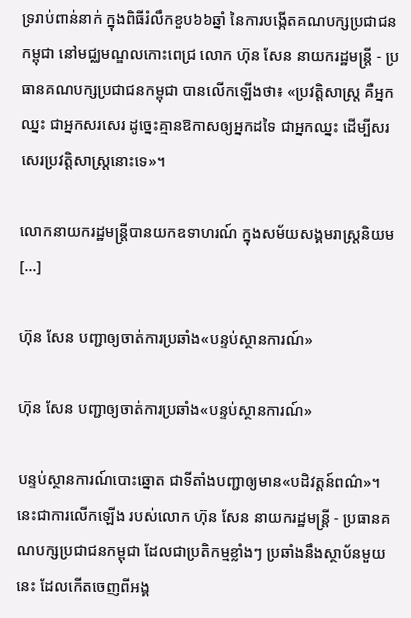ទ្ររាប់ពាន់នាក់ ក្នុងពិធីរំលឹកខួប៦៦ឆ្នាំ នៃការបង្កើតគណបក្សប្រជាជនកម្ពុជា នៅមជ្ឈមណ្ឌលកោះពេជ្រ លោក ហ៊ុន សែន នាយករដ្ឋមន្ត្រី - ប្រធានគណបក្សប្រជាជនកម្ពុជា បានលើកឡើងថា៖ «ប្រវត្តិសាស្ត្រ គឺអ្នកឈ្នះ ជាអ្នកសរសេរ ដូច្នេះគ្មានឱកាសឲ្យអ្នកដទៃ ជាអ្នកឈ្នះ ដើម្បីសរសេរប្រវត្តិសាស្ត្រនោះទេ»។

លោកនាយករដ្ឋមន្ត្រីបានយកឧទាហរណ៍ ក្នុងសម័យសង្គមរាស្ត្រនិយម [...]

ហ៊ុន សែន បញ្ជាឲ្យចាត់ការប្រឆាំង«បន្ទប់ស្ថានការណ៍»

ហ៊ុន សែន បញ្ជាឲ្យចាត់ការប្រឆាំង«បន្ទប់ស្ថានការណ៍»

បន្ទប់ស្ថានការណ៍បោះឆ្នោត ជាទីតាំងបញ្ជាឲ្យមាន«បដិវត្តន៍ពណ៌»។ នេះជាការលើកឡើង របស់លោក ហ៊ុន សែន នាយករដ្ឋមន្ត្រី - ប្រធានគណបក្សប្រជាជនកម្ពុជា ដែលជាប្រតិកម្មខ្លាំងៗ ប្រឆាំងនឹងស្ថាប័នមួយនេះ ដែលកើតចេញពីអង្គ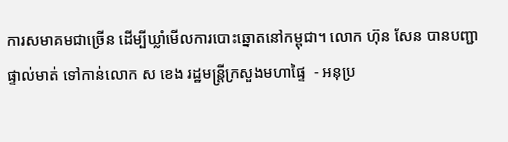ការសមាគមជាច្រើន ដើម្បីឃ្លាំមើលការបោះឆ្នោតនៅកម្ពុជា។ លោក ហ៊ុន សែន បានបញ្ជាផ្ទាល់មាត់ ទៅកាន់លោក ស ខេង រដ្ឋមន្រ្តីក្រសួងមហាផ្ទៃ  - អនុប្រ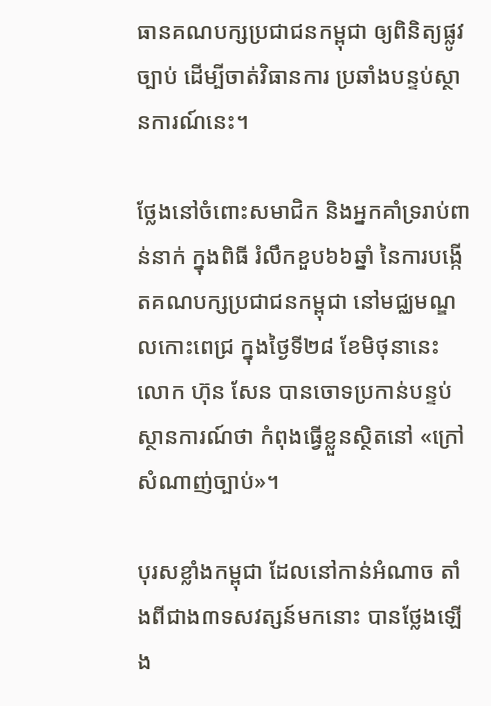ធានគណបក្សប្រជាជនកម្ពុជា ឲ្យពិនិត្យផ្លូវច្បាប់ ដើម្បីចាត់វិធានការ ប្រឆាំងបន្ទប់ស្ថានការណ៍នេះ។

ថ្លែងនៅចំពោះសមាជិក និងអ្នកគាំទ្ររាប់ពាន់នាក់ ក្នុងពិធី រំលឹកខួប៦៦ឆ្នាំ នៃការបង្កើតគណបក្សប្រជាជនកម្ពុជា នៅមជ្ឈមណ្ឌលកោះពេជ្រ ក្នុងថ្ងៃទី២៨ ខែមិថុនានេះ លោក ហ៊ុន សែន បានចោទប្រកាន់បន្ទប់ស្ថានការណ៍ថា កំពុងធ្វើខ្លួនស្ថិតនៅ «ក្រៅសំណាញ់ច្បាប់»។

បុរសខ្លាំងកម្ពុជា ដែលនៅកាន់អំណាច តាំងពីជាង៣ទសវត្សន៍មកនោះ បានថ្លែងឡើង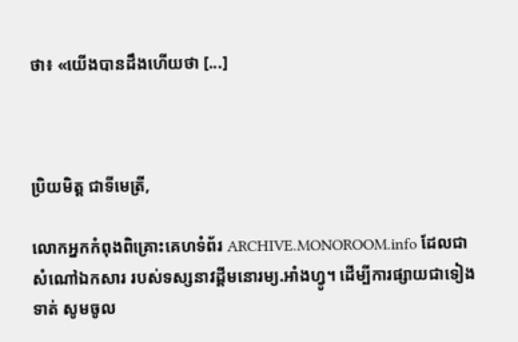ថា៖ «យើងបានដឹងហើយថា [...]



ប្រិយមិត្ត ជាទីមេត្រី,

លោកអ្នកកំពុងពិគ្រោះគេហទំព័រ ARCHIVE.MONOROOM.info ដែលជាសំណៅឯកសារ របស់ទស្សនាវដ្ដីមនោរម្យ.អាំងហ្វូ។ ដើម្បីការផ្សាយជាទៀងទាត់ សូមចូល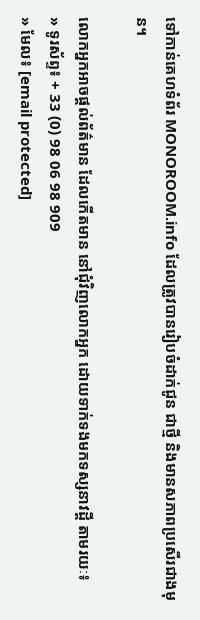ទៅកាន់គេហទំព័រ MONOROOM.info ដែលត្រូវបានរៀបចំដាក់ជូន ជាថ្មី និងមានសភាពប្រសើរជាងមុន។

លោកអ្នកអាចផ្ដល់ព័ត៌មាន ដែលកើតមាន នៅជុំវិញលោកអ្នក ដោយទាក់ទងមកទស្សនាវដ្ដី តាមរយៈ៖
» ទូរស័ព្ទ៖ + 33 (0) 98 06 98 909
» មែល៖ [email protected]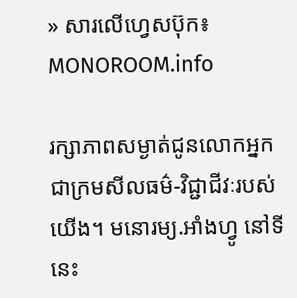» សារលើហ្វេសប៊ុក៖ MONOROOM.info

រក្សាភាពសម្ងាត់ជូនលោកអ្នក ជាក្រមសីលធម៌-វិជ្ជាជីវៈរបស់យើង។ មនោរម្យ.អាំងហ្វូ នៅទីនេះ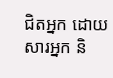ជិតអ្នក ដោយសារអ្នក និ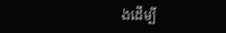ងដើម្បី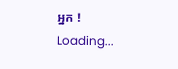អ្នក !
Loading...